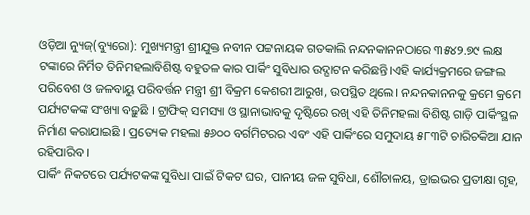ଓଡ଼ିଆ ନ୍ୟୁଜ୍(ବ୍ୟୁରୋ): ମୁଖ୍ୟମନ୍ତ୍ରୀ ଶ୍ରୀଯୁକ୍ତ ନବୀନ ପଟ୍ଟନାୟକ ଗତକାଲି ନନ୍ଦନକାନନଠାରେ ୩୫୪୨.୭୯ ଲକ୍ଷ ଟଙ୍କାରେ ନିର୍ମିତ ତିନିମହଲାବିଶିଷ୍ଟ ବହୁତଳ କାର ପାର୍କିଂ ସୁବିଧାର ଉଦ୍ଘାଟନ କରିଛନ୍ତି।ଏହି କାର୍ଯ୍ୟକ୍ରମରେ ଜଙ୍ଗଲ ପରିବେଶ ଓ ଜଳବାୟୁ ପରିବର୍ତ୍ତନ ମନ୍ତ୍ରୀ ଶ୍ରୀ ବିକ୍ରମ କେଶରୀ ଆରୁଖ, ଉପସ୍ଥିତ ଥିଲେ। ନନ୍ଦନକାନନକୁ କ୍ରମେ କ୍ରମେ ପର୍ଯ୍ୟଟକଙ୍କ ସଂଖ୍ୟା ବଢ଼ୁଛି । ଟ୍ରାଫିକ୍ ସମସ୍ୟା ଓ ସ୍ଥାନାଭାବକୁ ଦୃଷ୍ଟିରେ ରଖି ଏହି ତିନିମହଲା ବିଶିଷ୍ଟ ଗାଡ଼ି ପାର୍କିଂସ୍ଥଳ ନିର୍ମାଣ କରାଯାଇଛି । ପ୍ରତ୍ୟେକ ମହଲା ୫୬୦୦ ବର୍ଗମିଟରର ଏବଂ ଏହି ପାର୍କିଂରେ ସମୁଦାୟ ୫୮୩ଟି ଚାରିଚକିଆ ଯାନ ରହିପାରିବ ।
ପାର୍କିଂ ନିକଟରେ ପର୍ଯ୍ୟଟକଙ୍କ ସୁବିଧା ପାଇଁ ଟିକଟ ଘର, ପାନୀୟ ଜଳ ସୁବିଧା, ଶୌଚାଳୟ, ଡ୍ରାଇଭର ପ୍ରତୀକ୍ଷା ଗୃହ,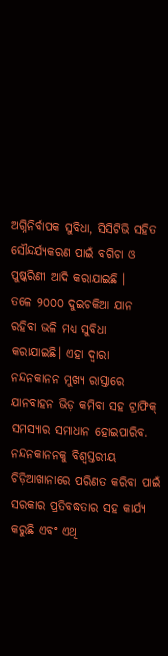ଅଗ୍ନିନିର୍ବାପକ ସୁବିଧା, ସିସିଟିଭି ସହିତ ସୌନ୍ଦର୍ଯ୍ୟକରଣ ପାଇଁ ବଗିଚା ଓ ପୁଷ୍କରିଣୀ ଆଦି କରାଯାଇଛି ।
ତଳେ ୨୦୦୦ ଦୁଇଚକିଆ ଯାନ ରହିବା ଭଳି ମଧ୍ୟ ସୁବିଧା କରାଯାଇଛି। ଏହା ଦ୍ୱାରା ନନ୍ଦନକାନନ ମୁଖ୍ୟ ରାସ୍ତାରେ ଯାନବାହନ ଭିଡ଼ କମିବା ସହ ଟ୍ରାଫିକ୍ ସମସ୍ୟାର ସମାଧାନ ହୋଇପାରିବ. ନନ୍ଦନକାନନକୁ ବିଶ୍ୱସ୍ତରୀୟ ଚିଡ଼ିଆଖାନାରେ ପରିଣତ କରିବା ପାଇଁ ସରକାର ପ୍ରତିବଦ୍ଧତାର ସହ କାର୍ଯ୍ୟ କରୁଛି ଏବଂ ଏଥି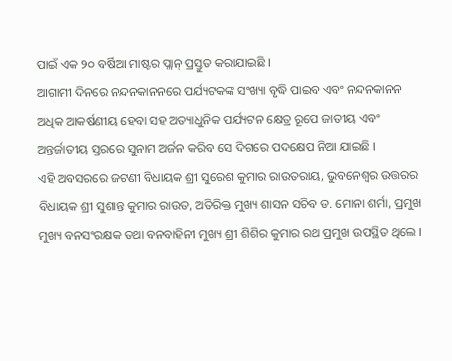ପାଇଁ ଏକ ୨୦ ବର୍ଷିଆ ମାଷ୍ଟର ପ୍ଲାନ୍ ପ୍ରସ୍ତୁତ କରାଯାଇଛି ।
ଆଗାମୀ ଦିନରେ ନନ୍ଦନକାନନରେ ପର୍ଯ୍ୟଟକଙ୍କ ସଂଖ୍ୟା ବୃଦ୍ଧି ପାଇବ ଏବଂ ନନ୍ଦନକାନନ ଅଧିକ ଆକର୍ଷଣୀୟ ହେବା ସହ ଅତ୍ୟାଧୁନିକ ପର୍ଯ୍ୟଟନ କ୍ଷେତ୍ର ରୂପେ ଜାତୀୟ ଏବଂ ଅନ୍ତର୍ଜାତୀୟ ସ୍ତରରେ ସୁନାମ ଅର୍ଜନ କରିବ ସେ ଦିଗରେ ପଦକ୍ଷେପ ନିଆ ଯାଇଛି ।
ଏହି ଅବସରରେ ଜଟଣୀ ବିଧାୟକ ଶ୍ରୀ ସୁରେଶ କୁମାର ରାଉତରାୟ, ଭୁବନେଶ୍ୱର ଉତ୍ତରର ବିଧାୟକ ଶ୍ରୀ ସୁଶାନ୍ତ କୁମାର ରାଉତ, ଅତିରିକ୍ତ ମୁଖ୍ୟ ଶାସନ ସଚିବ ଡ. ମୋନା ଶର୍ମା, ପ୍ରମୁଖ ମୁଖ୍ୟ ବନସଂରକ୍ଷକ ତଥା ବନବାହିନୀ ମୁଖ୍ୟ ଶ୍ରୀ ଶିଶିର କୁମାର ରଥ ପ୍ରମୁଖ ଉପସ୍ଥିତ ଥିଲେ ।